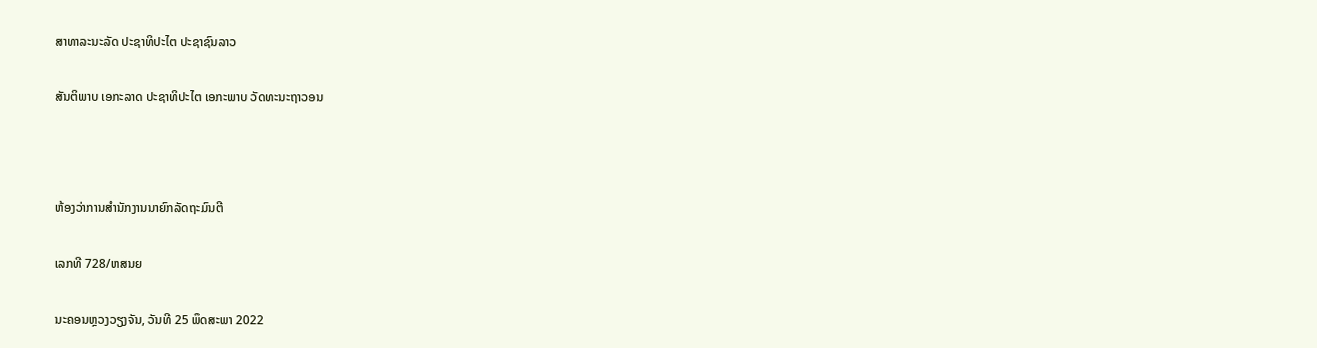ສາທາລະນະລັດ ປະຊາທິປະໄຕ ປະຊາຊົນລາວ

ສັນຕິພາບ ເອກະລາດ ປະຊາທິປະໄຕ ເອກະພາບ ວັດທະນະຖາວອນ



ຫ້ອງວ່າການສໍານັກງານນາຍົກລັດຖະມົນຕີ

ເລກທີ 728/ຫສນຍ

ນະຄອນຫຼວງວຽງຈັນ, ວັນທີ 25 ພຶດສະພາ 2022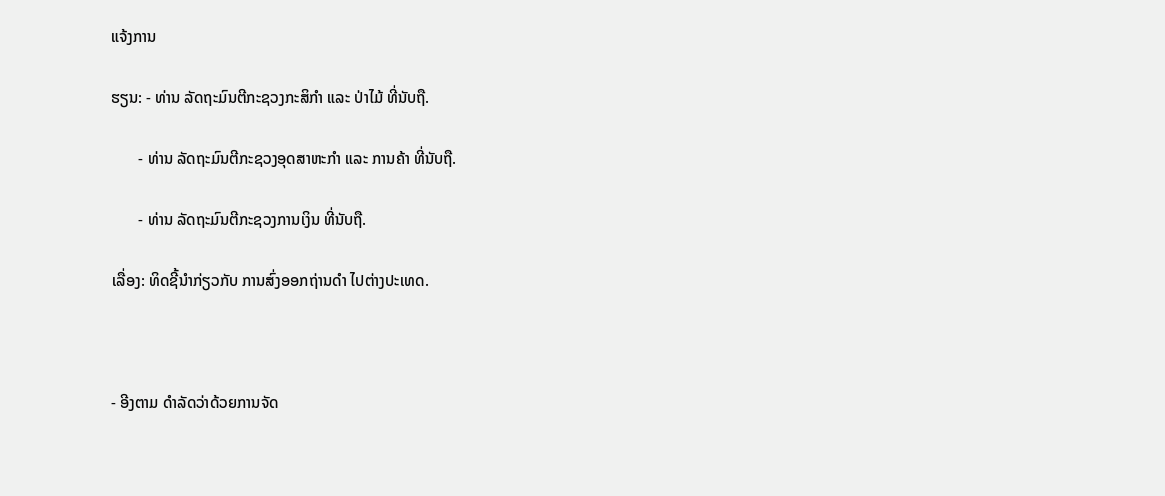ແຈ້ງການ

ຮຽນ: - ທ່ານ ລັດຖະມົນຕີກະຊວງກະສິກໍາ ແລະ ປ່າໄມ້ ທີ່ນັບຖື.

       - ທ່ານ ລັດຖະມົນຕີກະຊວງອຸດສາຫະກໍາ ແລະ ການຄ້າ ທີ່ນັບຖື.

       - ທ່ານ ລັດຖະມົນຕີກະຊວງການເງິນ ທີ່ນັບຖື.

ເລື່ອງ: ທິດຊີ້ນໍາກ່ຽວກັບ ການສົ່ງອອກຖ່ານດໍາ ໄປຕ່າງປະເທດ.



- ອີງຕາມ ດໍາລັດວ່າດ້ວຍການຈັດ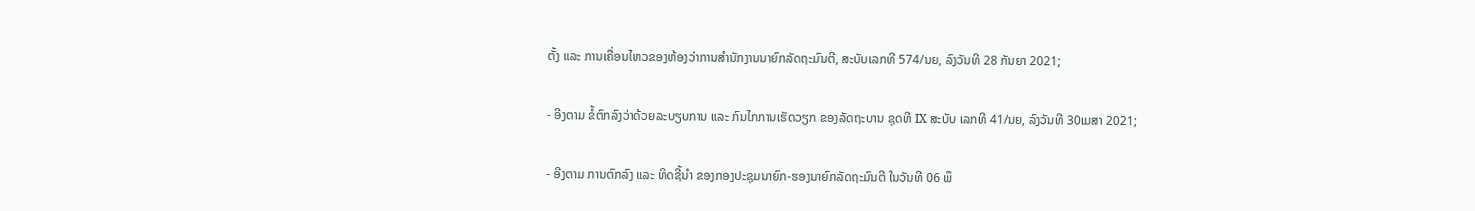ຕັ້ງ ແລະ ການເຄື່ອນໄຫວຂອງຫ້ອງວ່າການສໍານັກງານນາຍົກລັດຖະມົນຕີ, ສະບັບເລກທີ 574/ນຍ, ລົງວັນທີ 28 ກັນຍາ 2021;

- ອີງຕາມ ຂໍ້ຕົກລົງວ່າດ້ວຍລະບຽບການ ແລະ ກົນໄກການເຮັດວຽກ ຂອງລັດຖະບານ ຊຸດທີ IX ສະບັບ ເລກທີ 41/ນຍ, ລົງວັນທີ 30ເມສາ 2021;

- ອີງຕາມ ການຕົກລົງ ແລະ ທິດຊີ້ນໍາ ຂອງກອງປະຊຸມນາຍົກ-ຮອງນາຍົກລັດຖະມົນຕີ ໃນວັນທີ 06 ພຶ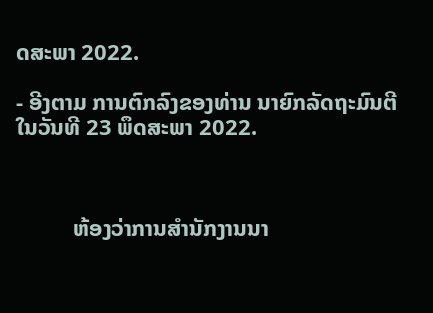ດສະພາ 2022.

- ອີງຕາມ ການຕົກລົງຂອງທ່ານ ນາຍົກລັດຖະມົນຕີ ໃນວັນທີ 23 ພຶດສະພາ 2022.



          ຫ້ອງວ່າການສໍານັກງານນາ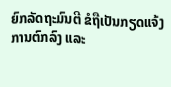ຍົກລັດຖະມົນຕີ ຂໍຖືເປັນກຽດແຈ້ງການຕົກລົງ ແລະ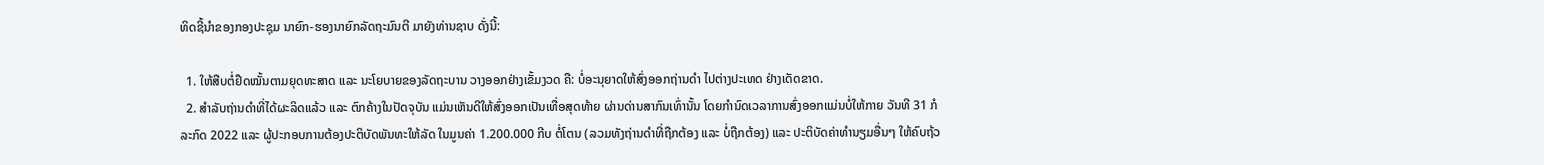ທິດຊີ້ນໍາຂອງກອງປະຊຸມ ນາຍົກ-ຮອງນາຍົກລັດຖະມົນຕີ ມາຍັງທ່ານຊາບ ດັ່ງນີ້:

  1. ໃຫ້ສືບຕໍ່ຢຶດໝັ້ນຕາມຍຸດທະສາດ ແລະ ນະໂຍບາຍຂອງລັດຖະບານ ວາງອອກຢ່າງເຂັ້ມງວດ ຄື: ບໍ່ອະນຸຍາດໃຫ້ສົ່ງອອກຖ່ານດໍາ ໄປຕ່າງປະເທດ ຢ່າງເດັດຂາດ.
  2. ສໍາລັບຖ່ານດໍາທີ່ໄດ້ຜະລິດແລ້ວ ແລະ ຕົກຄ້າງໃນປັດຈຸບັນ ແມ່ນເຫັນດີໃຫ້ສົ່ງອອກເປັນເທື່ອສຸດທ້າຍ ຜ່ານດ່ານສາກົນເທົ່ານັ້ນ ໂດຍກໍານົດເວລາການສົ່ງອອກແມ່ນບໍ່ໃຫ້ກາຍ ວັນທີ 31 ກໍລະກົດ 2022 ແລະ ຜູ້ປະກອບການຕ້ອງປະຕິບັດພັນທະໃຫ້ລັດ ໃນມູນຄ່າ 1.200.000 ກີບ ຕໍ່ໂຕນ (ລວມທັງຖ່ານດໍາທີ່ຖືກຕ້ອງ ແລະ ບໍ່ຖືກຕ້ອງ) ແລະ ປະຕິບັດຄ່າທໍານຽມອື່ນໆ ໃຫ້ຄົບຖ້ວ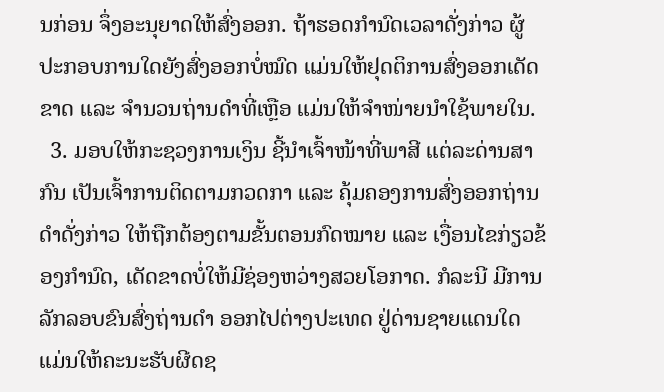ນກ່ອນ ຈຶ່ງອະນຸຍາດໃຫ້ສົ່ງອອກ. ຖ້າຮອດກໍານົດເວລາດັ່ງກ່າວ ຜູ້ປະກອບການໃດຍັງສົ່ງອອກບໍ່ໝົດ ແມ່ນໃຫ້ຢຸດຕິການສົ່ງອອກເດັດຂາດ ແລະ ຈໍານວນຖ່ານດໍາທີ່ເຫຼືອ ແມ່ນໃຫ້ຈໍາໜ່າຍນໍາໃຊ້ພາຍໃນ.
  3. ມອບໃຫ້ກະຊວງການເງິນ ຊີ້ນໍາເຈົ້າໜ້າທີ່ພາສີ ແຕ່ລະດ່ານສາກົນ ເປັນເຈົ້າການຕິດຕາມກວດກາ ແລະ ຄຸ້ມຄອງການສົ່ງອອກຖ່ານດໍາດັ່ງກ່າວ ໃຫ້ຖືກຕ້ອງຕາມຂັ້ນຕອນກົດໝາຍ ແລະ ເງື່ອນໄຂກ່ຽວຂ້ອງກໍານົດ, ເດັດຂາດບໍ່ໃຫ້ມີຊ່ອງຫວ່າງສວຍໂອກາດ. ກໍລະນີ ມີການລັກລອບຂົນສົ່ງຖ່ານດໍາ ອອກໄປຕ່າງປະເທດ ຢູ່ດ່ານຊາຍແດນໃດ ແມ່ນໃຫ້ຄະນະຮັບຜີດຊ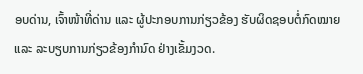ອບດ່ານ, ເຈົ້າໜ້າທີ່ດ່ານ ແລະ ຜູ້ປະກອບການກ່ຽວຂ້ອງ ຮັບຜິດຊອບຕໍ່ກົດໝາຍ ແລະ ລະບຽບການກ່ຽວຂ້ອງກໍານົດ ຢ່າງເຂັ້ມງວດ.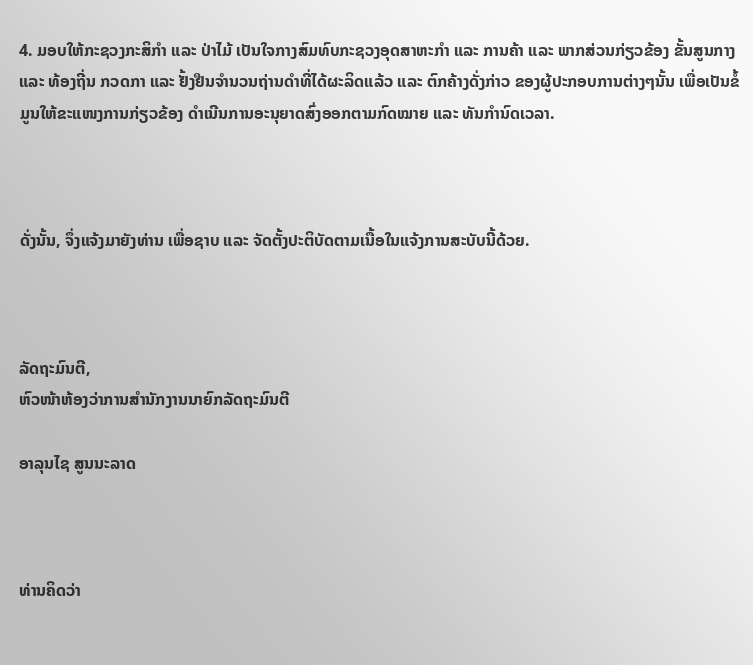4. ມອບໃຫ້ກະຊວງກະສິກໍາ ແລະ ປ່າໄມ້ ເປັນໃຈກາງສົມທົບກະຊວງອຸດສາຫະກໍາ ແລະ ການຄ້າ ແລະ ພາກສ່ວນກ່ຽວຂ້ອງ ຂັ້ນສູນກາງ ແລະ ທ້ອງຖີ່ນ ກວດກາ ແລະ ຢັ້ງຢືນຈໍານວນຖ່ານດໍາທີ່ໄດ້ຜະລິດແລ້ວ ແລະ ຕົກຄ້າງດັ່ງກ່າວ ຂອງຜູ້ປະກອບການຕ່າງໆນັ້ນ ເພື່ອເປັນຂໍ້ມູນໃຫ້ຂະແໜງການກ່ຽວຂ້ອງ ດໍາເນີນການອະນຸຍາດສົ່ງອອກຕາມກົດໝາຍ ແລະ ທັນກໍານົດເວລາ.



ດັ່ງນັ້ນ, ຈຶ່ງແຈ້ງມາຍັງທ່ານ ເພື່ອຊາບ ແລະ ຈັດຕັ້ງປະຕິບັດຕາມເນື້ອໃນແຈ້ງການສະບັບນີ້ດ້ວຍ.



ລັດຖະມົນຕີ,
ຫົວໜ້າຫ້ອງວ່າການສໍານັກງານນາຍົກລັດຖະມົນຕີ

ອາລຸນໄຊ ສູນນະລາດ



ທ່ານຄິດວ່າ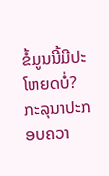ຂໍ້ມູນນີ້ມີປະໂຫຍດບໍ່?
ກະລຸນາປະກອບຄວາ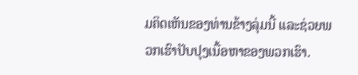ມຄິດເຫັນຂອງທ່ານຂ້າງລຸ່ມນີ້ ແລະຊ່ວຍພວກເຮົາປັບປຸງເນື້ອຫາຂອງພວກເຮົາ.